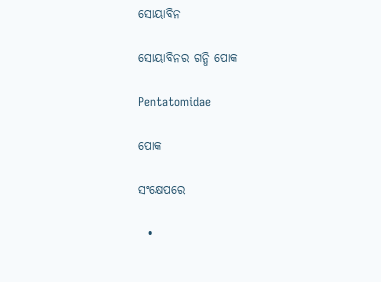ସୋୟାବିନ

ସୋୟାବିନର ଗନ୍ଧି ପୋକ

Pentatomidae

ପୋକ

ସଂକ୍ଷେପରେ

  •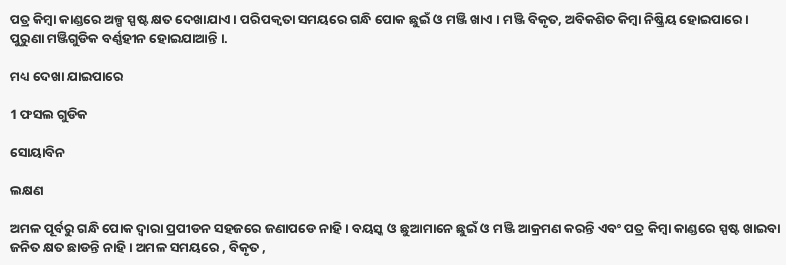ପତ୍ର କିମ୍ବା କାଣ୍ଡରେ ଅଳ୍ପ ସ୍ପଷ୍ଟ କ୍ଷତ ଦେଖାଯାଏ । ପରିପକ୍ଵତା ସମୟରେ ଗନ୍ଧି ପୋକ ଛୁଇଁ ଓ ମଞ୍ଜି ଖାଏ । ମଞ୍ଜି ବିକୃତ, ଅବିକଶିତ କିମ୍ବା ନିଷ୍କ୍ରିୟ ହୋଇପାରେ । ପୁରୁଣା ମଞ୍ଜିଗୁଡିକ ବର୍ଣ୍ଣହୀନ ହୋଇଯାଆନ୍ତି ।.

ମଧ୍ୟ ଦେଖା ଯାଇପାରେ

1 ଫସଲ ଗୁଡିକ

ସୋୟାବିନ

ଲକ୍ଷଣ

ଅମଳ ପୂର୍ବରୁ ଗନ୍ଧି ପୋକ ଦ୍ଵାରା ପ୍ରପୀଡନ ସହଜରେ ଜଣାପଡେ ନାହି । ବୟସ୍କ ଓ ଛୁଆମାନେ ଛୁଇଁ ଓ ମଞ୍ଜି ଆକ୍ରମଣ କରନ୍ତି ଏବଂ ପତ୍ର କିମ୍ବା କାଣ୍ଡରେ ସ୍ପଷ୍ଟ ଖାଇବା ଜନିତ କ୍ଷତ ଛାଡନ୍ତି ନାହି । ଅମଳ ସମୟରେ , ବିକୃତ ,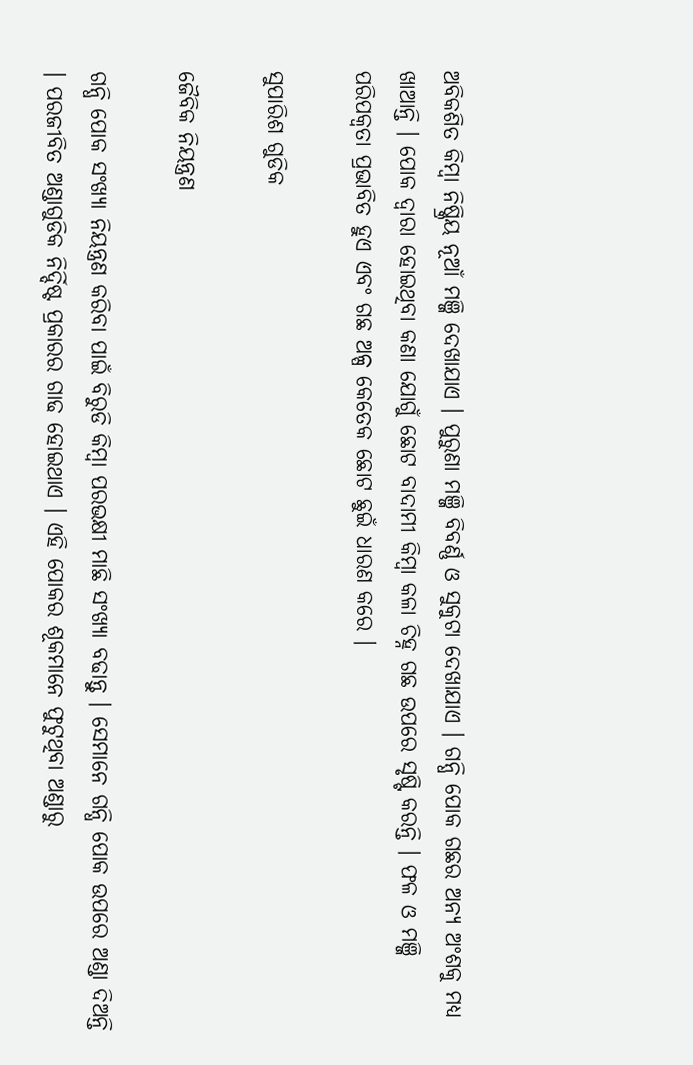ଅବିକଶିତ କିମ୍ବା ନିଷ୍କ୍ରିୟ ନୂଆଁ ମଞ୍ଜି ଦେଖାଯାଏ । ପୁରୁଣା ମଞ୍ଜି ବିବର୍ଣ୍ଣ ଓ ସୁକୁଟା ଦେଖାଯାଏ । ଗନ୍ଧି ପୋକ ଗଛର ଅନ୍ୟ ଅଂଶକୁ ମଧ୍ୟ ଖାଆନ୍ତି । ପୋକ ଦ୍ଵାରା ହୋଇଥିବା କଣା ଯୋଗୁଁ ଛୋଟ ବାଦାମୀ କିମ୍ବା କଳା ଚିହ୍ନ ଗଛ ଉପରେ ସୃଷ୍ଟି କରନ୍ତି । ଫଳ ଓ ମଞ୍ଜି ପରିପକ୍ଵତା ପ୍ରଭାବିତ ହୁଏ ଏବଂ ଗଛ ଅଳ୍ପ କେତେକ ଛୋଟ ଛୁଇଁ ଧାରଣ କରେ ।

ସୁପାରିଶ ଗୁଡିକ

ଜୈବିକ ନିୟନ୍ତ୍ରଣ

ଗନ୍ଧି ପୋକ ସଂଖ୍ୟା ନିୟନ୍ତ୍ରଣ କରିବା ପାଇଁ ବିରୁଡି କିମ୍ବା ପରଭକ୍ଷୀ ମାଛି ସଂଖ୍ୟା ବଢାନ୍ତୁ । ସେମାନେ ଗନ୍ଧି ପୋକ ଉପରେ ଅଣ୍ଡା ଦିଅନ୍ତି । ପରଜୀବିତ ଅଣ୍ଡାଗୁଡିକ ନିର୍ଦ୍ଦିଷ୍ଟ ପ୍ରକାରର ଗାଢ ହୋଇଥାଏ । ଏହି ପୋକର ଶୂକମାନେ ଫୁଟୁଥିବା ଅଣ୍ଡାରୁ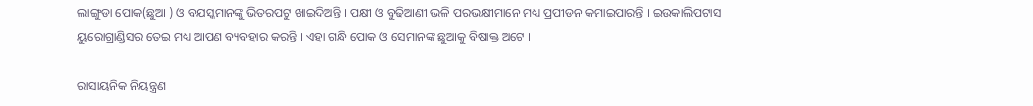ଲାଙ୍ଗୁଡା ପୋକ(ଛୁଆ ) ଓ ବଯସ୍କମାନଙ୍କୁ ଭିତରପଟୁ ଖାଇଦିଅନ୍ତି । ପକ୍ଷୀ ଓ ବୁଢିଆଣୀ ଭଳି ପରଭକ୍ଷୀମାନେ ମଧ୍ୟ ପ୍ରପୀଡନ କମାଇପାରନ୍ତି । ଇଉକାଲିପଟାସ ୟୁରୋଗ୍ରାଣ୍ଡିସର ତେଇ ମଧ୍ୟ ଆପଣ ବ୍ୟବହାର କରନ୍ତି । ଏହା ଗନ୍ଧି ପୋକ ଓ ସେମାନଙ୍କ ଛୁଆକୁ ବିଷାକ୍ତ ଅଟେ ।

ରାସାୟନିକ ନିୟନ୍ତ୍ରଣ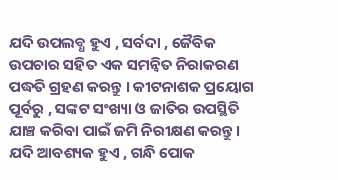ଯଦି ଉପଲବ୍ଧ ହୁଏ , ସର୍ବଦା , ଜୈବିକ ଉପଚାର ସହିତ ଏକ ସମନ୍ଵିତ ନିରାକରଣ ପଦ୍ଧତି ଗ୍ରହଣ କରନ୍ତୁ । କୀଟନାଶକ ପ୍ରୟୋଗ ପୂର୍ବରୁ , ସଙ୍କଟ ସଂଖ୍ୟା ଓ ଜାତିର ଉପସ୍ଥିତି ଯାଞ୍ଚ କରିବା ପାଇଁ ଜମି ନିରୀକ୍ଷଣ କରନ୍ତୁ । ଯଦି ଆବଶ୍ୟକ ହୁଏ , ଗନ୍ଧି ପୋକ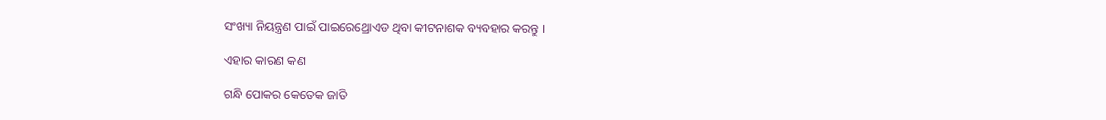ସଂଖ୍ୟା ନିୟନ୍ତ୍ରଣ ପାଇଁ ପାଇରେଥ୍ରୋଏଡ ଥିବା କୀଟନାଶକ ବ୍ୟବହାର କରନ୍ତୁ ।

ଏହାର କାରଣ କଣ

ଗନ୍ଧି ପୋକର କେତେକ ଜାତି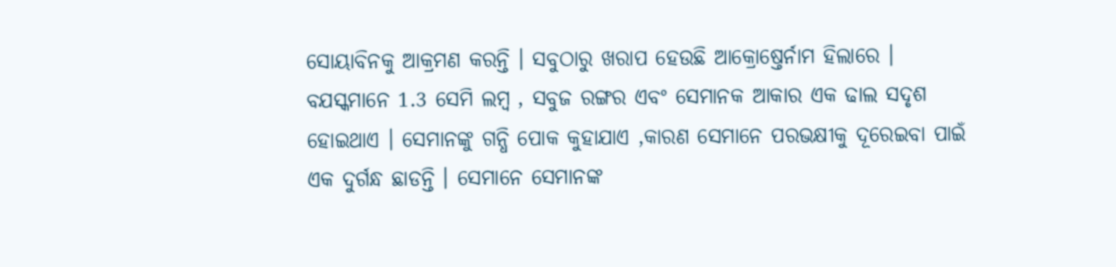ସୋୟାବିନକୁ ଆକ୍ରମଣ କରନ୍ତି । ସବୁଠାରୁ ଖରାପ ହେଉଛି ଆକ୍ରୋଷ୍ତେର୍ନାମ ହିଲାରେ । ବଯସ୍କମାନେ 1.3 ସେମି ଲମ୍ବ , ସବୁଜ ରଙ୍ଗର ଏବଂ ସେମାନକ ଆକାର ଏକ ଢାଲ ସଦୃଶ ହୋଇଥାଏ । ସେମାନଙ୍କୁ ଗନ୍ଧି ପୋକ କୁହାଯାଏ ,କାରଣ ସେମାନେ ପରଭକ୍ଷୀକୁ ଦୂରେଇବା ପାଇଁ ଏକ ଦୁର୍ଗନ୍ଧ ଛାଡନ୍ତି । ସେମାନେ ସେମାନଙ୍କ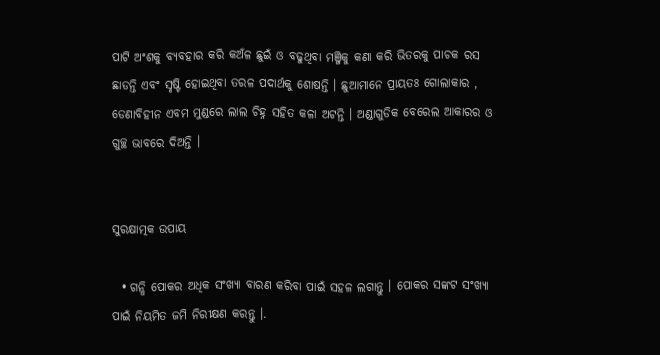ପାଟି ଅଂଶକୁ ବ୍ୟବହାର କରି କଅଁଳ ଛୁଇଁ ଓ ବଢୁଥିବା ମଞ୍ଜିକୁ କଣା କରି ଭିତରକୁ ପାଚକ ରସ ଛାଡନ୍ତି ଏବଂ ସୃଷ୍ଟି ହୋଇଥିବା ତରଳ ପଦାର୍ଥକୁ ଶୋଷନ୍ତି । ଛୁଆମାନେ ପ୍ରାୟତଃ ଗୋଲାକାର , ଡେଣାବିହୀନ ଏବମ ମୁଣ୍ଡରେ ଲାଲ ଚିହ୍ନ ସହିତ କଳା ଅଟନ୍ତି । ଅଣ୍ଡାଗୁଡିକ ବେରେଲ ଆକାରର ଓ ଗୁଚ୍ଛ ଭାବରେ ଦିଅନ୍ତି ।


ସୁରକ୍ଷାତ୍ମକ ଉପାୟ

  • ଗନ୍ଧି ପୋକର ଅଧିକ ସଂଖ୍ୟା ବାରଣ କରିବା ପାଇଁ ସହଳ ଲଗାନ୍ତୁ । ପୋକର ସଙ୍କଟ ସଂଖ୍ୟା ପାଇଁ ନିୟମିତ ଜମି ନିରୀକ୍ଷଣ କରନ୍ତୁ ।.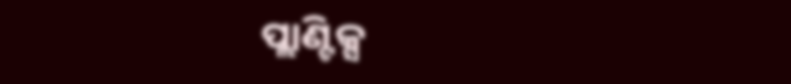ପ୍ଲାଣ୍ଟିକ୍ସ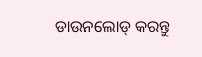ଡାଉନଲୋଡ୍ କରନ୍ତୁ